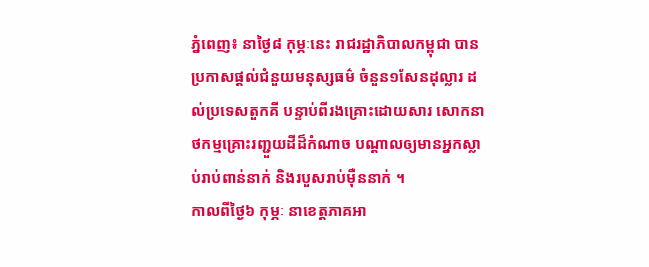ភ្នំពេញ៖ នាថ្ងៃ៨ កុម្ភៈនេះ រាជរដ្ឋាភិបាលកម្ពុជា បានប្រកាសផ្តល់ជំនួយមនុស្សធម៌ ចំនួន១សែនដុល្លារ ដល់ប្រទេសតួកគី បន្ទាប់ពីរងគ្រោះដោយសារ សោកនាថកម្មគ្រោះរញ្ជួយដីដ៏កំណាច បណ្តាលឲ្យមានអ្នកស្លាប់រាប់ពាន់នាក់ និងរបួសរាប់ម៉ឺននាក់ ។
កាលពីថ្ងៃ៦ កុម្ភៈ នាខេត្តភាគអា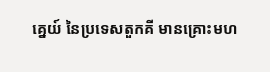គ្នេយ៍ នៃប្រទេសតួកគី មានគ្រោះមហ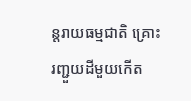ន្តរាយធម្មជាតិ គ្រោះរញ្ជួយដីមួយកើត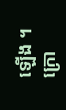ឡើង ។ ក្រោ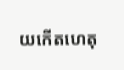យកើតហេតុ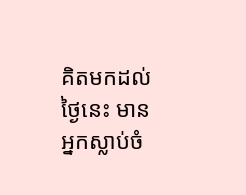គិតមកដល់ថ្ងៃនេះ មានអ្នកស្លាប់ចំ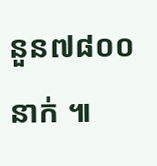នួន៧៨០០នាក់ ៕